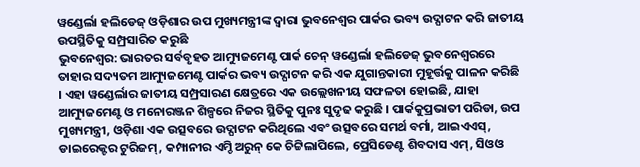ୱଣ୍ଡେର୍ଲା ହଲିଡେଜ୍ ଓଡ଼ିଶାର ଉପ ମୁଖ୍ୟମନ୍ତ୍ରୀଙ୍କ ଦ୍ୱାରା ଭୁବନେଶ୍ୱର ପାର୍କର ଭବ୍ୟ ଉଦ୍ଘାଟନ କରି ଜାତୀୟ ଉପସ୍ଥିତିକୁ ସମ୍ପ୍ରସାରିତ କରୁଛି
ଭୁବନେଶ୍ୱର: ଭାରତର ସର୍ବବୃହତ ଆମ୍ୟୁଜମେଣ୍ଟ ପାର୍କ ଚେନ୍ ୱଣ୍ଡେର୍ଲା ହଲିଡେଜ୍ ଭୁବନେଶ୍ୱରରେ ତାହାର ସଦ୍ୟତମ ଆମ୍ୟୁଜମେଣ୍ଟ ପାର୍କର ଭବ୍ୟ ଉଦ୍ଘାଟନ କରି ଏକ ଯୁଗାନ୍ତକାରୀ ମୁହୂର୍ତ୍ତକୁ ପାଳନ କରିଛି । ଏହା ୱଣ୍ଡେର୍ଲାର ଜାତୀୟ ସମ୍ପ୍ରସାରଣ କ୍ଷେତ୍ରରେ ଏକ ଉଲ୍ଲେଖନୀୟ ସଫଳତା ହୋଇଛି, ଯାହା ଆମ୍ୟୁଜମେଣ୍ଟ ଓ ମନୋରଞ୍ଜନ ଶିଳ୍ପରେ ନିଜର ସ୍ଥିତିକୁ ପୁନଃ ସୁଦୃଢ କରୁଛି । ପାର୍କକୁପ୍ରଭାତୀ ପରିଡା, ଉପ ମୁଖ୍ୟମନ୍ତ୍ରୀ, ଓଡ଼ିଶା ଏକ ଉତ୍ସବରେ ଉଦ୍ଘାଟନ କରିଥିଲେ ଏବଂ ଉତ୍ସବରେ ସମର୍ଥ ବର୍ମା, ଆଇଏଏସ୍, ଡାଇରେକ୍ଟର ଟୁରିଜମ୍, କମ୍ପାନୀର ଏମ୍ଡି ଅରୁନ୍ କେ ଚିଟ୍ଟିଲାପିଲେ, ପ୍ରେସିଡେଣ୍ଟ ଶିବଦାସ ଏମ୍, ସିଓଓ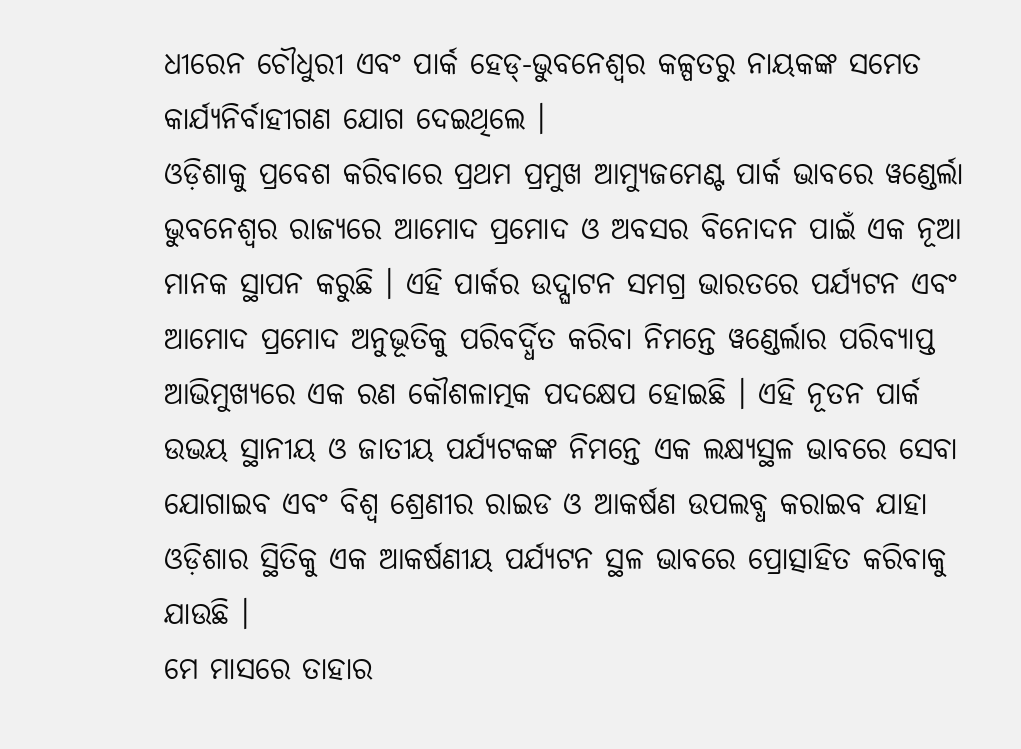ଧୀରେନ ଚୌଧୁରୀ ଏବଂ ପାର୍କ ହେଡ୍-ଭୁବନେଶ୍ୱର କଳ୍ପତରୁ ନାୟକଙ୍କ ସମେତ କାର୍ଯ୍ୟନିର୍ବାହୀଗଣ ଯୋଗ ଦେଇଥିଲେ ।
ଓଡ଼ିଶାକୁ ପ୍ରବେଶ କରିବାରେ ପ୍ରଥମ ପ୍ରମୁଖ ଆମ୍ୟୁଜମେଣ୍ଟ ପାର୍କ ଭାବରେ ୱଣ୍ଡେର୍ଲା ଭୁବନେଶ୍ୱର ରାଜ୍ୟରେ ଆମୋଦ ପ୍ରମୋଦ ଓ ଅବସର ବିନୋଦନ ପାଇଁ ଏକ ନୂଆ ମାନକ ସ୍ଥାପନ କରୁଛି । ଏହି ପାର୍କର ଉଦ୍ଘାଟନ ସମଗ୍ର ଭାରତରେ ପର୍ଯ୍ୟଟନ ଏବଂ ଆମୋଦ ପ୍ରମୋଦ ଅନୁଭୂତିକୁ ପରିବର୍ଦ୍ଧିତ କରିବା ନିମନ୍ତେ ୱଣ୍ଡେର୍ଲାର ପରିବ୍ୟାପ୍ତ ଆଭିମୁଖ୍ୟରେ ଏକ ରଣ କୌଶଳାତ୍ମକ ପଦକ୍ଷେପ ହୋଇଛି । ଏହି ନୂତନ ପାର୍କ ଉଭୟ ସ୍ଥାନୀୟ ଓ ଜାତୀୟ ପର୍ଯ୍ୟଟକଙ୍କ ନିମନ୍ତେ ଏକ ଲକ୍ଷ୍ୟସ୍ଥଳ ଭାବରେ ସେବା ଯୋଗାଇବ ଏବଂ ବିଶ୍ୱ ଶ୍ରେଣୀର ରାଇଡ ଓ ଆକର୍ଷଣ ଉପଲବ୍ଧ କରାଇବ ଯାହା ଓଡ଼ିଶାର ସ୍ଥିତିକୁ ଏକ ଆକର୍ଷଣୀୟ ପର୍ଯ୍ୟଟନ ସ୍ଥଳ ଭାବରେ ପ୍ରୋତ୍ସାହିତ କରିବାକୁ ଯାଉଛି ।
ମେ ମାସରେ ତାହାର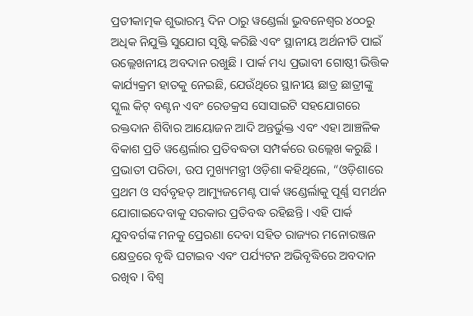ପ୍ରତୀକାତ୍ମକ ଶୁଭାରମ୍ଭ ଦିନ ଠାରୁ ୱଣ୍ଡେର୍ଲା ଭୁବନେଶ୍ୱର ୪୦୦ରୁ ଅଧିକ ନିଯୁକ୍ତି ସୁଯୋଗ ସୃଷ୍ଟି କରିଛି ଏବଂ ସ୍ଥାନୀୟ ଅର୍ଥନୀତି ପାଇଁ ଉଲ୍ଲେଖନୀୟ ଅବଦାନ ରଖୁଛି । ପାର୍କ ମଧ୍ୟ ପ୍ରଭାବୀ ଗୋଷ୍ଠୀ ଭିତ୍ତିକ କାର୍ଯ୍ୟକ୍ରମ ହାତକୁ ନେଇଛି, ଯେଉଁଥିରେ ସ୍ଥାନୀୟ ଛାତ୍ର ଛାତ୍ରୀଙ୍କୁ ସ୍କୁଲ କିଟ୍ ବଣ୍ଟନ ଏବଂ ରେଡକ୍ରସ ସୋସାଇଟି ସହଯୋଗରେ ରକ୍ତଦାନ ଶିବିାର ଆୟୋଜନ ଆଦି ଅନ୍ତର୍ଭୁକ୍ତ ଏବଂ ଏହା ଆଞ୍ଚଳିକ ବିକାଶ ପ୍ରତି ୱଣ୍ଡେର୍ଲାର ପ୍ରତିବଦ୍ଧତା ସମ୍ପର୍କରେ ଉଲ୍ଲେଖ କରୁଛି ।
ପ୍ରଭାତୀ ପରିଡା, ଉପ ମୁଖ୍ୟମନ୍ତ୍ରୀ ଓଡ଼ିଶା କହିଥିଲେ, “ଓଡ଼ିଶାରେ ପ୍ରଥମ ଓ ସର୍ବବୃହତ୍ ଆମ୍ୟୁଜମେଣ୍ଟ ପାର୍କ ୱଣ୍ଡେର୍ଲାକୁ ପୂର୍ଣ୍ଣ ସମର୍ଥନ ଯୋଗାଇଦେବାକୁ ସରକାର ପ୍ରତିବଦ୍ଧ ରହିଛନ୍ତି । ଏହି ପାର୍କ ଯୁବବର୍ଗଙ୍କ ମନକୁ ପ୍ରେରଣା ଦେବା ସହିତ ରାଜ୍ୟର ମନୋରଞ୍ଜନ କ୍ଷେତ୍ରରେ ବୃଦ୍ଧି ଘଟାଇବ ଏବଂ ପର୍ଯ୍ୟଟନ ଅଭିବୃଦ୍ଧିରେ ଅବଦାନ ରଖିବ । ବିଶ୍ୱ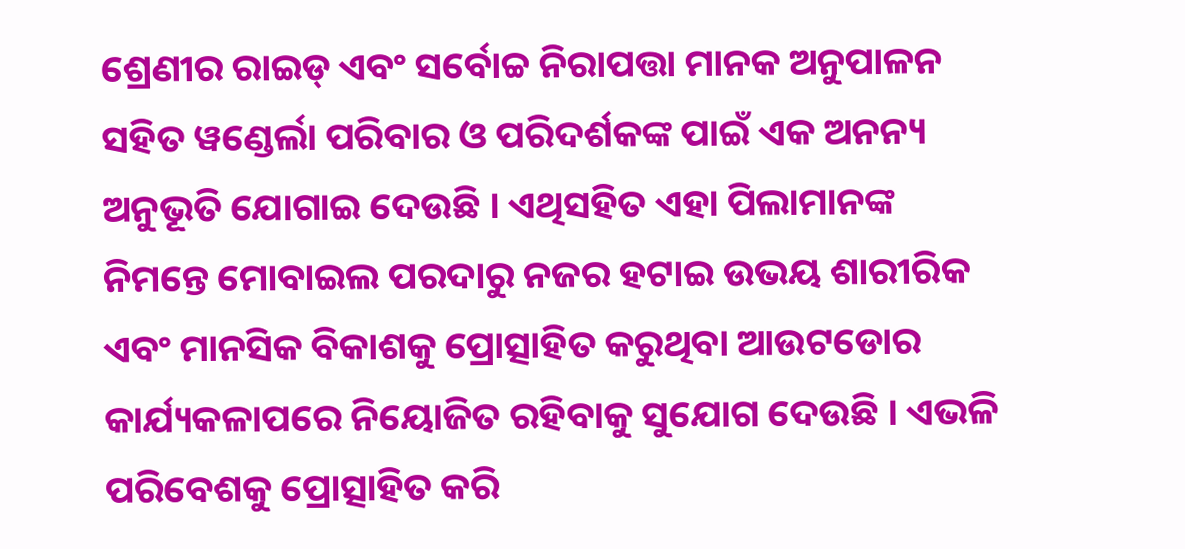ଶ୍ରେଣୀର ରାଇଡ୍ ଏବଂ ସର୍ବୋଚ୍ଚ ନିରାପତ୍ତା ମାନକ ଅନୁପାଳନ ସହିତ ୱଣ୍ଡେର୍ଲା ପରିବାର ଓ ପରିଦର୍ଶକଙ୍କ ପାଇଁ ଏକ ଅନନ୍ୟ ଅନୁଭୂତି ଯୋଗାଇ ଦେଉଛି । ଏଥିସହିତ ଏହା ପିଲାମାନଙ୍କ ନିମନ୍ତେ ମୋବାଇଲ ପରଦାରୁ ନଜର ହଟାଇ ଉଭୟ ଶାରୀରିକ ଏବଂ ମାନସିକ ବିକାଶକୁ ପ୍ରୋତ୍ସାହିତ କରୁଥିବା ଆଉଟଡୋର କାର୍ଯ୍ୟକଳାପରେ ନିୟୋଜିତ ରହିବାକୁ ସୁଯୋଗ ଦେଉଛି । ଏଭଳି ପରିବେଶକୁ ପ୍ରୋତ୍ସାହିତ କରି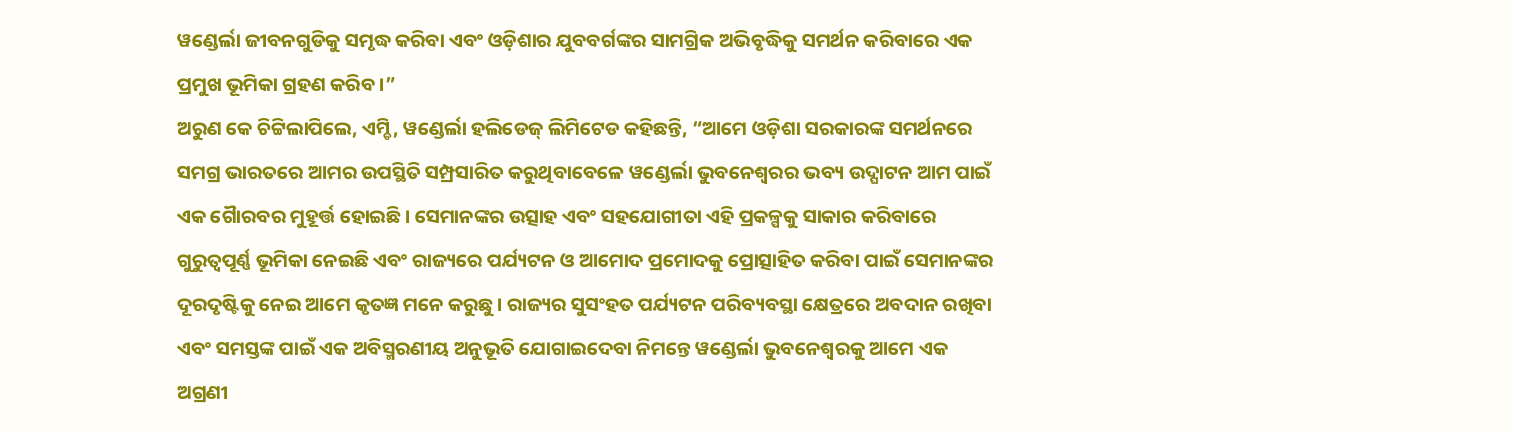ୱଣ୍ଡେର୍ଲା ଜୀବନଗୁଡିକୁ ସମୃଦ୍ଧ କରିବା ଏବଂ ଓଡ଼ିଶାର ଯୁବବର୍ଗଙ୍କର ସାମଗ୍ରିକ ଅଭିବୃଦ୍ଧିକୁ ସମର୍ଥନ କରିବାରେ ଏକ ପ୍ରମୁଖ ଭୂମିକା ଗ୍ରହଣ କରିବ ।”
ଅରୁଣ କେ ଚିଟ୍ଟିଲାପିଲେ, ଏମ୍ଡି, ୱଣ୍ଡେର୍ଲା ହଲିଡେଜ୍ ଲିମିଟେଡ କହିଛନ୍ତି, “ଆମେ ଓଡ଼ିଶା ସରକାରଙ୍କ ସମର୍ଥନରେ ସମଗ୍ର ଭାରତରେ ଆମର ଉପସ୍ଥିତି ସମ୍ପ୍ରସାରିତ କରୁଥିବାବେଳେ ୱଣ୍ଡେର୍ଲା ଭୁବନେଶ୍ୱରର ଭବ୍ୟ ଉଦ୍ଘାଟନ ଆମ ପାଇଁ ଏକ ଗୈାରବର ମୁହୂର୍ତ୍ତ ହୋଇଛି । ସେମାନଙ୍କର ଉତ୍ସାହ ଏବଂ ସହଯୋଗୀତା ଏହି ପ୍ରକଳ୍ପକୁ ସାକାର କରିବାରେ ଗୁରୁତ୍ୱପୂର୍ଣ୍ଣ ଭୂମିକା ନେଇଛି ଏବଂ ରାଜ୍ୟରେ ପର୍ଯ୍ୟଟନ ଓ ଆମୋଦ ପ୍ରମୋଦକୁ ପ୍ରୋତ୍ସାହିତ କରିବା ପାଇଁ ସେମାନଙ୍କର ଦୂରଦୃଷ୍ଟିକୁ ନେଇ ଆମେ କୃତଜ୍ଞ ମନେ କରୁଛୁ । ରାଜ୍ୟର ସୁସଂହତ ପର୍ଯ୍ୟଟନ ପରିବ୍ୟବସ୍ଥା କ୍ଷେତ୍ରରେ ଅବଦାନ ରଖିବା ଏବଂ ସମସ୍ତଙ୍କ ପାଇଁ ଏକ ଅବିସ୍ମରଣୀୟ ଅନୁଭୂତି ଯୋଗାଇଦେବା ନିମନ୍ତେ ୱଣ୍ଡେର୍ଲା ଭୁବନେଶ୍ୱରକୁ ଆମେ ଏକ ଅଗ୍ରଣୀ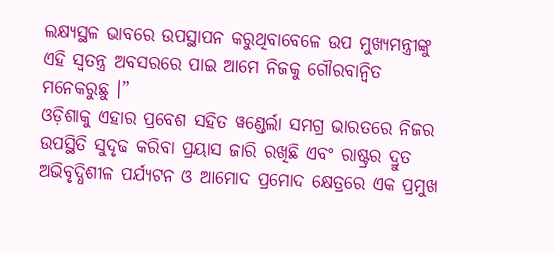ଲକ୍ଷ୍ୟସ୍ଥଳ ଭାବରେ ଉପସ୍ଥାପନ କରୁଥିବାବେଳେ ଉପ ମୁଖ୍ୟମନ୍ତ୍ରୀଙ୍କୁ ଏହି ସ୍ୱତନ୍ତ୍ର ଅବସରରେ ପାଇ ଆମେ ନିଜକୁ ଗୌରବାନ୍ୱିତ ମନେକରୁଛୁ ।”
ଓଡ଼ିଶାକୁ ଏହାର ପ୍ରବେଶ ସହିତ ୱଣ୍ଡେର୍ଲା ସମଗ୍ର ଭାରତରେ ନିଜର ଉପସ୍ଥିତି ସୁଦୃଢ କରିବା ପ୍ରୟାସ ଜାରି ରଖିଛି ଏବଂ ରାଷ୍ଟ୍ରର ଦ୍ରୁତ ଅଭିବୃଦ୍ଧିଶୀଳ ପର୍ଯ୍ୟଟନ ଓ ଆମୋଦ ପ୍ରମୋଦ କ୍ଷେତ୍ରରେ ଏକ ପ୍ରମୁଖ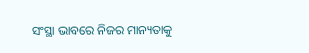ସଂସ୍ଥା ଭାବରେ ନିଜର ମାନ୍ୟତାକୁ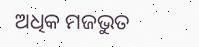ଅଧିକ ମଜଭୁତ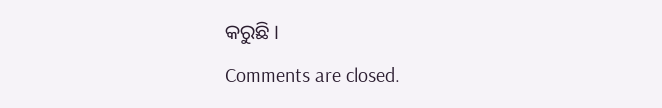କରୁଛି ।
Comments are closed.